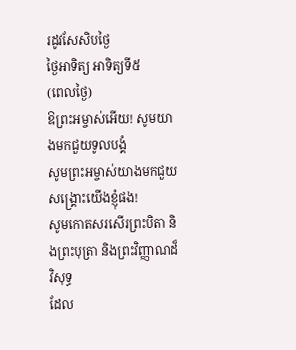រដូវសែសិបថ្ងៃ
ថ្ងៃអាទិត្យ អាទិត្យទី៥
(ពេលថ្ងៃ)
ឱព្រះអម្ចាស់អើយ! សូមយាងមកជួយទូលបង្គំ
សូមព្រះអម្ចាស់យាងមកជួយសង្គ្រោះយើងខ្ញុំផង!
សូមកោតសរសើរព្រះបិតា និងព្រះបុត្រា និងព្រះវិញ្ញាណដ៏វិសុទ្ធ
ដែល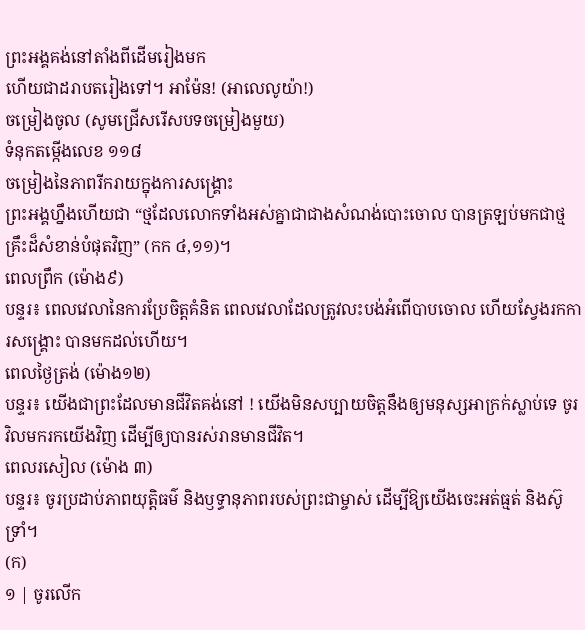ព្រះអង្គគង់នៅតាំងពីដើមរៀងមក
ហើយជាដរាបតរៀងទៅ។ អាម៉ែន! (អាលេលូយ៉ា!)
ចម្រៀងចូល (សូមជ្រើសរើសបទចម្រៀងមួយ)
ទំនុកតម្កើងលេខ ១១៨
ចម្រៀងនៃភាពរីករាយក្នុងការសង្រ្គោះ
ព្រះអង្គហ្នឹងហើយជា “ថ្មដែលលោកទាំងអស់គ្នាជាជាងសំណង់បោះចោល បានត្រឡប់មកជាថ្មគ្រឹះដ៏សំខាន់បំផុតវិញ” (កក ៤,១១)។
ពេលព្រឹក (ម៉ោង៩)
បន្ទរ៖ ពេលវេលានៃការប្រែចិត្តគំនិត ពេលវេលាដែលត្រូវលះបង់អំពើបាបចោល ហើយស្វែងរកការសង្រ្គោះ បានមកដល់ហើយ។
ពេលថ្ងៃត្រង់ (ម៉ោង១២)
បន្ទរ៖ យើងជាព្រះដែលមានជីវិតគង់នៅ ! យើងមិនសប្បាយចិត្តនឹងឲ្យមនុស្សអាក្រក់ស្លាប់ទេ ចូរវិលមករកយើងវិញ ដើម្បីឲ្យបានរស់រានមានជីវិត។
ពេលរសៀល (ម៉ោង ៣)
បន្ទរ៖ ចូរប្រដាប់ភាពយុត្តិធម៌ និងឫទ្ធានុភាពរបស់ព្រះជាម្ចាស់ ដើម្បីឱ្យយើងចេះអត់ធ្មត់ និងស៊ូទ្រាំ។
(ក)
១ | ចូរលើក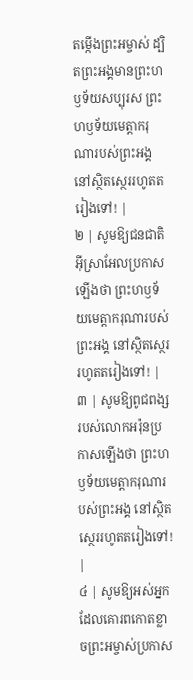តម្កើងព្រះអម្ចាស់ ដ្បិតព្រះអង្គមានព្រះហឫទ័យសប្បុរស ព្រះហឫទ័យមេត្តាករុណារបស់ព្រះអង្គ នៅស្ថិតស្ថេររហូតតរៀងទៅ! |
២ | សូមឱ្យជនជាតិអ៊ីស្រាអែលប្រកាសឡើងថា ព្រះហឫទ័យមេត្តាករុណារបស់ព្រះអង្គ នៅស្ថិតស្ថេររហូតតរៀងទៅ! |
៣ | សូមឱ្យពូជពង្សរបស់លោកអរ៉ុនប្រកាសឡើងថា ព្រះហឫទ័យមេត្តាករុណារបស់ព្រះអង្គ នៅស្ថិតស្ថេររហូតតរៀងទៅ! |
៤ | សូមឱ្យអស់អ្នកដែលគោរពកោតខ្លាចព្រះអម្ចាស់ប្រកាស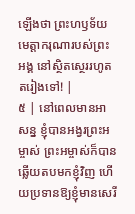ឡើងថា ព្រះហឫទ័យមេត្តាករុណារបស់ព្រះអង្គ នៅស្ថិតស្ថេររហូតតរៀងទៅ! |
៥ | នៅពេលមានអាសន្ន ខ្ញុំបានអង្វរព្រះអម្ចាស់ ព្រះអម្ចាស់ក៏បានឆ្លើយតបមកខ្ញុំវិញ ហើយប្រទានឱ្យខ្ញុំមានសេរី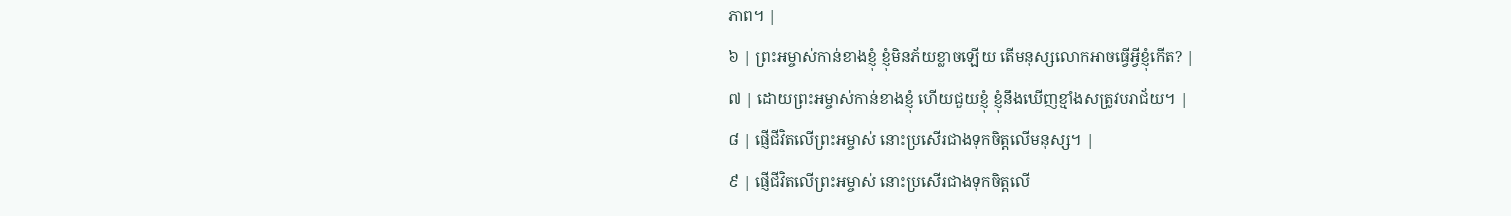ភាព។ |
៦ | ព្រះអម្ចាស់កាន់ខាងខ្ញុំ ខ្ញុំមិនភ័យខ្លាចឡើយ តើមនុស្សលោកអាចធ្វើអ្វីខ្ញុំកើត? |
៧ | ដោយព្រះអម្ចាស់កាន់ខាងខ្ញុំ ហើយជួយខ្ញុំ ខ្ញុំនឹងឃើញខ្មាំងសត្រូវបរាជ័យ។ |
៨ | ផ្ញើជីវិតលើព្រះអម្ចាស់ នោះប្រសើរជាងទុកចិត្តលើមនុស្ស។ |
៩ | ផ្ញើជីវិតលើព្រះអម្ចាស់ នោះប្រសើរជាងទុកចិត្តលើ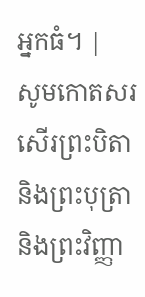អ្នកធំ។ |
សូមកោតសរសើរព្រះបិតា និងព្រះបុត្រា និងព្រះវិញ្ញា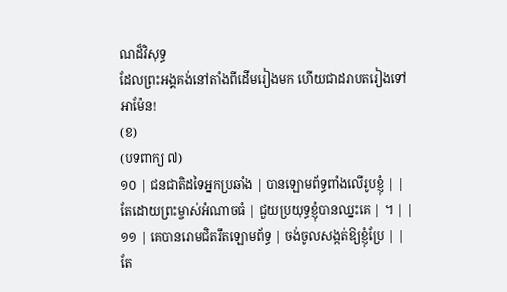ណដ៏វិសុទ្ធ
ដែលព្រះអង្គគង់នៅតាំងពីដើមរៀងមក ហើយជាដរាបតរៀងទៅ អាម៉ែន!
(ខ)
(បទពាក្យ ៧)
១០ | ជនជាតិដទៃអ្នកប្រឆាំង | បានឡោមព័ទ្ធពាំងលើរូបខ្ញុំ | |
តែដោយព្រះម្ចាស់អំណាចធំ | ជួយប្រយុទ្ធខ្ញុំបានឈ្នះគេ | ។ | |
១១ | គេបានរោមជិតរឹតឡោមព័ទ្ធ | ចង់ចូលសង្កត់ឱ្យខ្ញុំប្រែ | |
តែ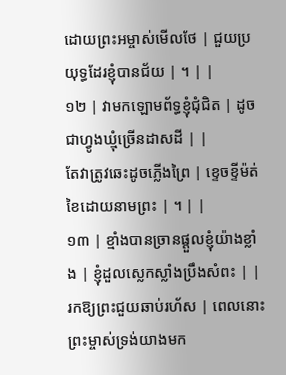ដោយព្រះអម្ចាស់មើលថែ | ជួយប្រយុទ្ធដែរខ្ញុំបានជ័យ | ។ | |
១២ | វាមកឡោមព័ទ្ធខ្ញុំជុំជិត | ដូចជាហ្វូងឃ្មុំច្រើនដាសដី | |
តែវាត្រូវឆេះដូចភ្លើងព្រៃ | ខ្ទេចខ្ទីម៉ត់ខៃដោយនាមព្រះ | ។ | |
១៣ | ខ្មាំងបានច្រានផ្តួលខ្ញុំយ៉ាងខ្លាំង | ខ្ញុំដួលស្លេកស្លាំងប្រឹងសំពះ | |
រកឱ្យព្រះជួយឆាប់រហ័ស | ពេលនោះព្រះម្ចាស់ទ្រង់យាងមក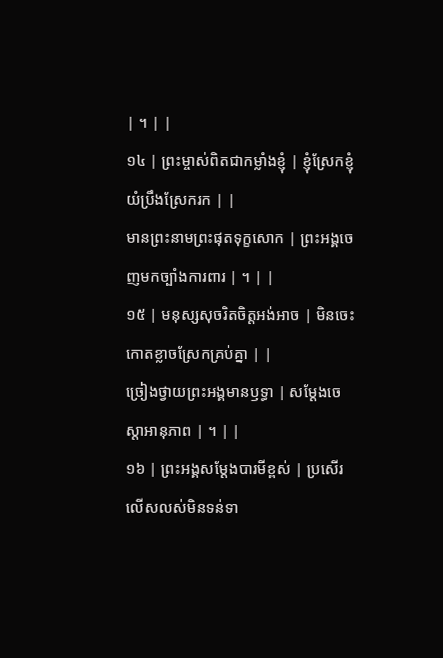| ។ | |
១៤ | ព្រះម្ចាស់ពិតជាកម្លាំងខ្ញុំ | ខ្ញុំស្រែកខ្ញុំយំប្រឹងស្រែករក | |
មានព្រះនាមព្រះផុតទុក្ខសោក | ព្រះអង្គចេញមកច្បាំងការពារ | ។ | |
១៥ | មនុស្សសុចរិតចិត្តអង់អាច | មិនចេះកោតខ្លាចស្រែកគ្រប់គ្នា | |
ច្រៀងថ្វាយព្រះអង្គមានឫទ្ធា | សម្ដែងចេស្តាអានុភាព | ។ | |
១៦ | ព្រះអង្គសម្ដែងបារមីខ្ពស់ | ប្រសើរលើសលស់មិនទន់ទា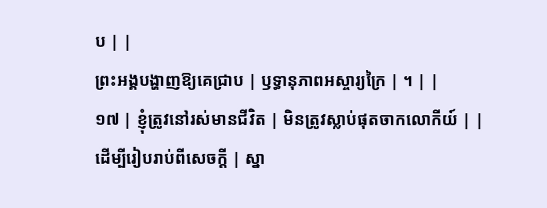ប | |
ព្រះអង្គបង្ហាញឱ្យគេជ្រាប | ឫទ្ធានុភាពអស្ចារ្យក្រៃ | ។ | |
១៧ | ខ្ញុំត្រូវនៅរស់មានជីវិត | មិនត្រូវស្លាប់ផុតចាកលោកីយ៍ | |
ដើម្បីរៀបរាប់ពីសេចក្តី | ស្នា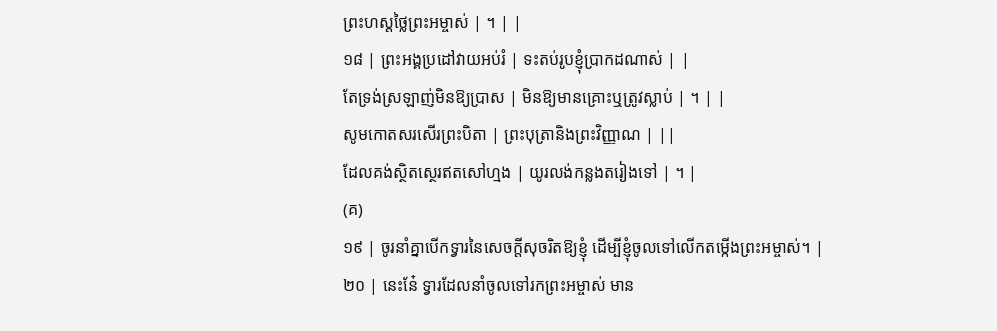ព្រះហស្តថ្លៃព្រះអម្ចាស់ | ។ | |
១៨ | ព្រះអង្គប្រដៅវាយអប់រំ | ទះតប់រូបខ្ញុំប្រាកដណាស់ | |
តែទ្រង់ស្រឡាញ់មិនឱ្យប្រាស | មិនឱ្យមានគ្រោះឬត្រូវស្លាប់ | ។ | |
សូមកោតសរសើរព្រះបិតា | ព្រះបុត្រានិងព្រះវិញ្ញាណ | ||
ដែលគង់ស្ថិតស្ថេរឥតសៅហ្មង | យូរលង់កន្លងតរៀងទៅ | ។ |
(គ)
១៩ | ចូរនាំគ្នាបើកទ្វារនៃសេចក្ដីសុចរិតឱ្យខ្ញុំ ដើម្បីខ្ញុំចូលទៅលើកតម្កើងព្រះអម្ចាស់។ |
២០ | នេះនែ៎ ទ្វារដែលនាំចូលទៅរកព្រះអម្ចាស់ មាន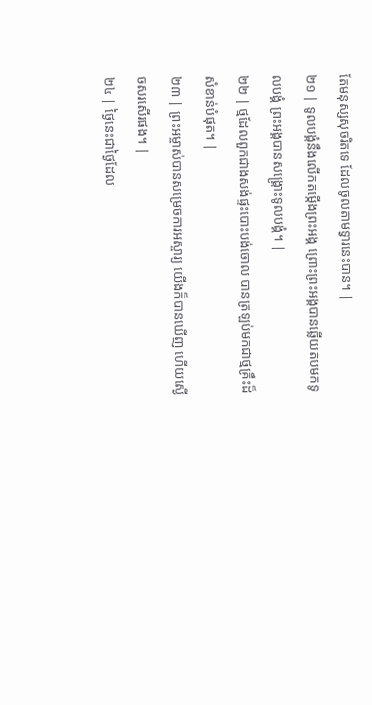តែមនុស្សសុចរិតទេ ដែលចូលតាមទ្វារនេះបាន។ |
២១ | ទូលបង្គំនឹងលើកតម្កើងព្រះអង្គ ព្រោះព្រះអង្គបានឆ្លើយតបមកទូលបង្គំ ព្រះអង្គបានសង្គ្រោះទូលបង្គំ។ |
២២ | ថ្មដែលពួកជាងសង់ផ្ទះបោះបង់ចោល បានត្រឡប់មកជាថ្មគ្រឹះដ៏សំខាន់បំផុត។ |
២៣ | ព្រះអម្ចាស់បានសម្រេចការអស្ចារ្យ យើងក៏បានឃើញ ហើយស្ងើចសរសើរផង។ |
២៤ | ថ្ងៃនេះជាថ្ងៃដែល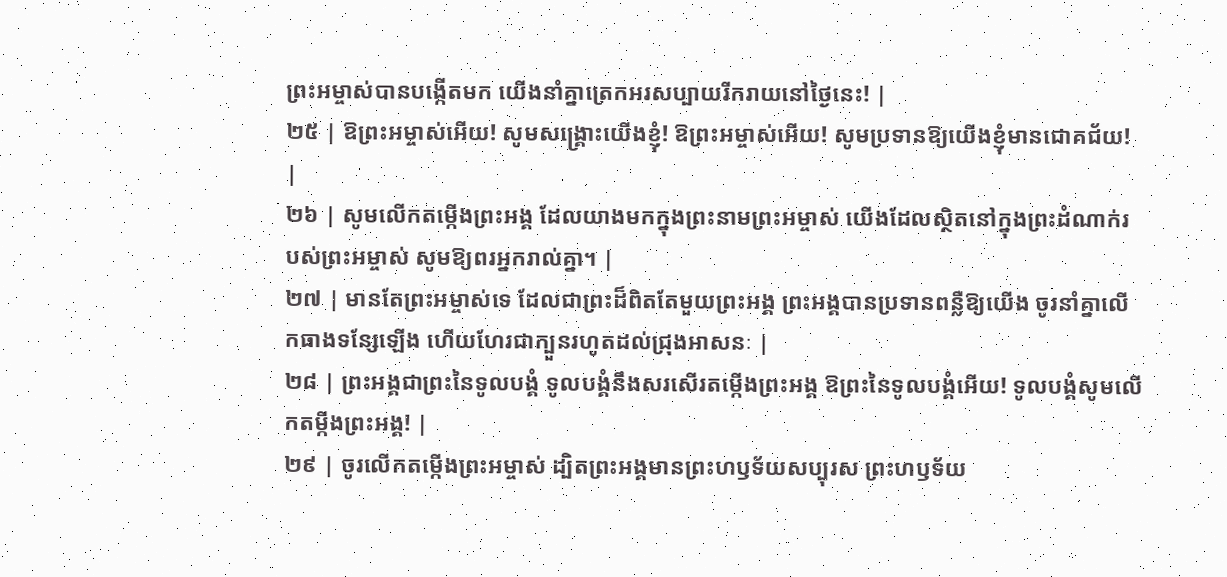ព្រះអម្ចាស់បានបង្កើតមក យើងនាំគ្នាត្រេកអរសប្បាយរីករាយនៅថ្ងៃនេះ! |
២៥ | ឱព្រះអម្ចាស់អើយ! សូមសង្គ្រោះយើងខ្ញុំ! ឱព្រះអម្ចាស់អើយ! សូមប្រទានឱ្យយើងខ្ញុំមានជោគជ័យ! |
២៦ | សូមលើកតម្កើងព្រះអង្គ ដែលយាងមកក្នុងព្រះនាមព្រះអម្ចាស់ យើងដែលស្ថិតនៅក្នុងព្រះដំណាក់របស់ព្រះអម្ចាស់ សូមឱ្យពរអ្នករាល់គ្នា។ |
២៧ | មានតែព្រះអម្ចាស់ទេ ដែលជាព្រះដ៏ពិតតែមួយព្រះអង្គ ព្រះអង្គបានប្រទានពន្លឺឱ្យយើង ចូរនាំគ្នាលើកធាងទន្សែឡើង ហើយហែរជាក្បួនរហូតដល់ជ្រុងអាសនៈ |
២៨ | ព្រះអង្គជាព្រះនៃទូលបង្គំ ទូលបង្គំនឹងសរសើរតម្កើងព្រះអង្គ ឱព្រះនៃទូលបង្គំអើយ! ទូលបង្គំសូមលើកតម្កីងព្រះអង្គ! |
២៩ | ចូរលើកតម្កើងព្រះអម្ចាស់ ដ្បិតព្រះអង្គមានព្រះហឫទ័យសប្បុរស ព្រះហឫទ័យ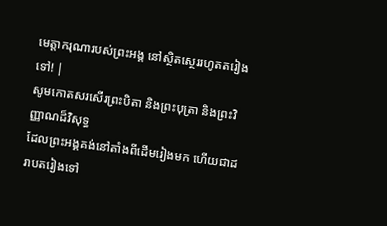មេត្តាករុណារបស់ព្រះអង្គ នៅស្ថិតស្ថេររហូតតរៀងទៅ! |
សូមកោតសរសើរព្រះបិតា និងព្រះបុត្រា និងព្រះវិញ្ញាណដ៏វិសុទ្ធ
ដែលព្រះអង្គគង់នៅតាំងពីដើមរៀងមក ហើយជាដរាបតរៀងទៅ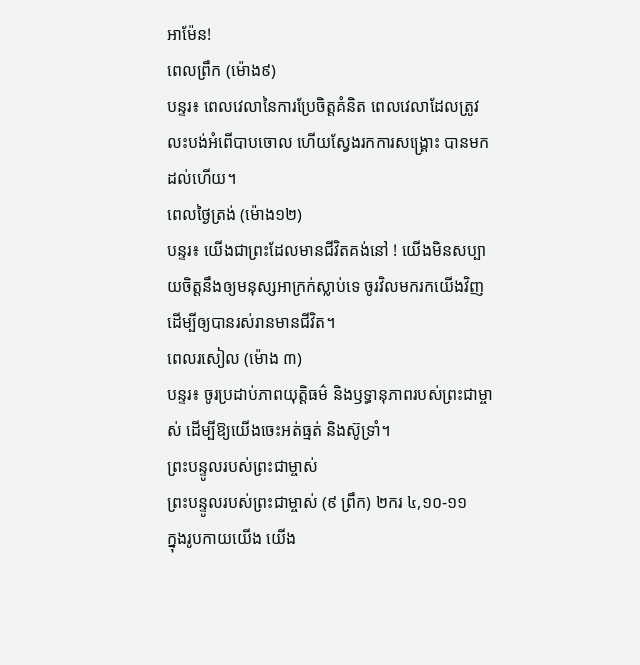អាម៉ែន!
ពេលព្រឹក (ម៉ោង៩)
បន្ទរ៖ ពេលវេលានៃការប្រែចិត្តគំនិត ពេលវេលាដែលត្រូវលះបង់អំពើបាបចោល ហើយស្វែងរកការសង្រ្គោះ បានមកដល់ហើយ។
ពេលថ្ងៃត្រង់ (ម៉ោង១២)
បន្ទរ៖ យើងជាព្រះដែលមានជីវិតគង់នៅ ! យើងមិនសប្បាយចិត្តនឹងឲ្យមនុស្សអាក្រក់ស្លាប់ទេ ចូរវិលមករកយើងវិញ ដើម្បីឲ្យបានរស់រានមានជីវិត។
ពេលរសៀល (ម៉ោង ៣)
បន្ទរ៖ ចូរប្រដាប់ភាពយុត្តិធម៌ និងឫទ្ធានុភាពរបស់ព្រះជាម្ចាស់ ដើម្បីឱ្យយើងចេះអត់ធ្មត់ និងស៊ូទ្រាំ។
ព្រះបន្ទូលរបស់ព្រះជាម្ចាស់
ព្រះបន្ទូលរបស់ព្រះជាម្ចាស់ (៩ ព្រឹក) ២ករ ៤,១០-១១
ក្នុងរូបកាយយើង យើង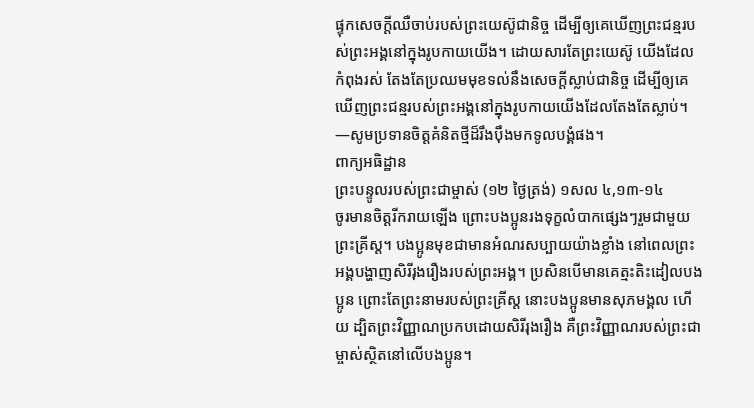ផ្ទុកសេចក្ដីឈឺចាប់របស់ព្រះយេស៊ូជានិច្ច ដើម្បីឲ្យគេឃើញព្រះជន្មរបស់ព្រះអង្គនៅក្នុងរូបកាយយើង។ ដោយសារតែព្រះយេស៊ូ យើងដែលកំពុងរស់ តែងតែប្រឈមមុខទល់នឹងសេចក្ដីស្លាប់ជានិច្ច ដើម្បីឲ្យគេឃើញព្រះជន្មរបស់ព្រះអង្គនៅក្នុងរូបកាយយើងដែលតែងតែស្លាប់។
—សូមប្រទានចិត្តគំនិតថ្មីដ៏រឹងប៉ឹងមកទូលបង្គំផង។
ពាក្យអធិដ្ឋាន
ព្រះបន្ទូលរបស់ព្រះជាម្ចាស់ (១២ ថ្ងៃត្រង់) ១សល ៤,១៣-១៤
ចូរមានចិត្តរីករាយឡើង ព្រោះបងប្អូនរងទុក្ខលំបាកផ្សេងៗរួមជាមួយព្រះគ្រីស្ត។ បងប្អូនមុខជាមានអំណរសប្បាយយ៉ាងខ្លាំង នៅពេលព្រះអង្គបង្ហាញសិរីរុងរឿងរបស់ព្រះអង្គ។ ប្រសិនបើមានគេត្មះតិះដៀលបងប្អូន ព្រោះតែព្រះនាមរបស់ព្រះគ្រីស្ត នោះបងប្អូនមានសុភមង្គល ហើយ ដ្បិតព្រះវិញ្ញាណប្រកបដោយសិរីរុងរឿង គឺព្រះវិញ្ញាណរបស់ព្រះជាម្ចាស់ស្ថិតនៅលើបងប្អូន។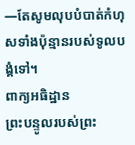—តែសូមលុបបំបាត់កំហុសទាំងប៉ុន្មានរបស់ទូលបង្គំទៅ។
ពាក្យអធិដ្ឋាន
ព្រះបន្ទូលរបស់ព្រះ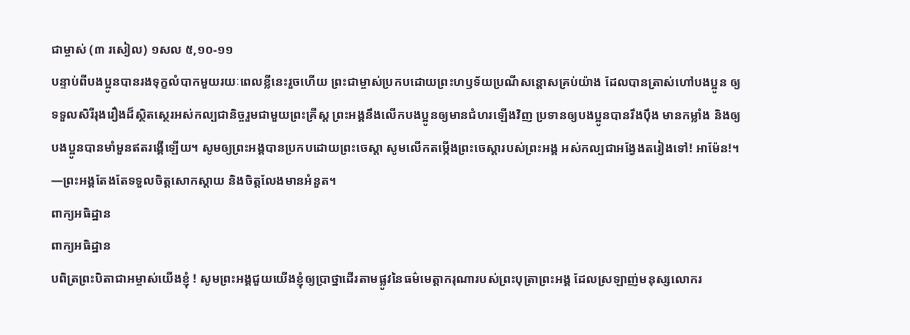ជាម្ចាស់ (៣ រសៀល) ១សល ៥,១០-១១
បន្ទាប់ពីបងប្អូនបានរងទុក្ខលំបាកមួយរយៈពេលខ្លីនេះរួចហើយ ព្រះជាម្ចាស់ប្រកបដោយព្រះហឫទ័យប្រណីសន្ដោសគ្រប់យ៉ាង ដែលបានត្រាស់ហៅបងប្អូន ឲ្យទទួលសិរីរុងរឿងដ៏ស្ថិតស្ថេរអស់កល្បជានិច្ចរួមជាមួយព្រះគ្រីស្ត ព្រះអង្គនឹងលើកបងប្អូនឲ្យមានជំហរឡើងវិញ ប្រទានឲ្យបងប្អូនបានរឹងប៉ឹង មានកម្លាំង និងឲ្យបងប្អូនបានមាំមួនឥតរង្គើឡើយ។ សូមឲ្យព្រះអង្គបានប្រកបដោយព្រះចេស្ដា សូមលើកតម្កើងព្រះចេស្ដារបស់ព្រះអង្គ អស់កល្បជាអង្វែងតរៀងទៅ! អាម៉ែន!។
—ព្រះអង្គតែងតែទទួលចិត្តសោកស្តាយ និងចិត្តលែងមានអំនួត។
ពាក្យអធិដ្ឋាន
ពាក្យអធិដ្ឋាន
បពិត្រព្រះបិតាជាអម្ចាស់យើងខ្ញុំ ! សូមព្រះអង្គជួយយើងខ្ញុំឲ្យប្រាថ្នាដើរតាមផ្លូវនៃធម៌មេត្តាករុណារបស់ព្រះបុត្រាព្រះអង្គ ដែលស្រឡាញ់មនុស្សលោករ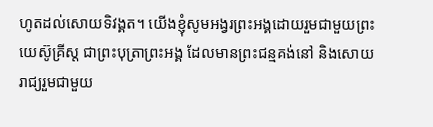ហូតដល់សោយទិវង្គត។ យើងខ្ញុំសូមអង្វរព្រះអង្គដោយរួមជាមួយព្រះយេស៊ូគ្រីស្ត ជាព្រះបុត្រាព្រះអង្គ ដែលមានព្រះជន្មគង់នៅ និងសោយរាជ្យរួមជាមួយ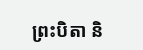ព្រះបិតា និ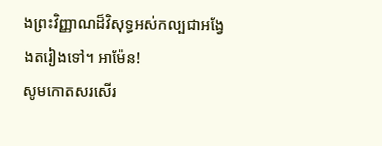ងព្រះវិញ្ញាណដ៏វិសុទ្ធអស់កល្បជាអង្វែងតរៀងទៅ។ អាម៉ែន!
សូមកោតសរសើរ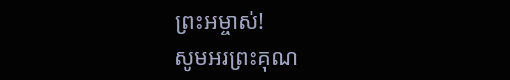ព្រះអម្ចាស់!
សូមអរព្រះគុណ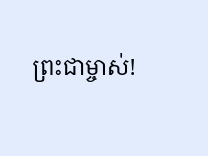ព្រះជាម្ចាស់!